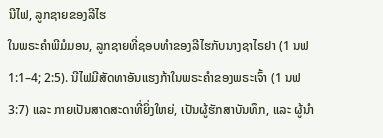ນີໄຟ, ລູກຊາຍຂອງລີໄຮ
ໃນພຣະຄຳພີມໍມອນ, ລູກຊາຍທີ່ຊອບທຳຂອງລີໄຮກັບນາງຊາໄຣຢາ (1 ນຟ 1:1–4; 2:5). ນີໄຟມີສັດທາອັນແຮງກ້າໃນພຣະຄຳຂອງພຣະເຈົ້າ (1 ນຟ 3:7) ແລະ ກາຍເປັນສາດສະດາທີ່ຍິ່ງໃຫຍ່, ເປັນຜູ້ຮັກສາບັນທຶກ, ແລະ ຜູ້ນຳ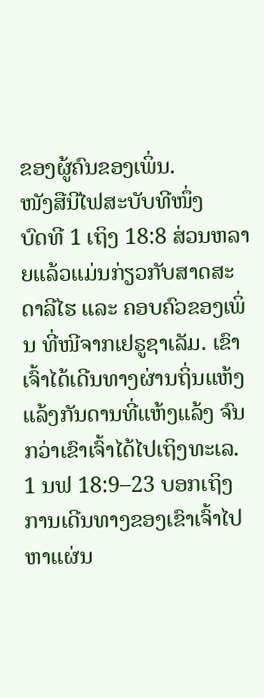ຂອງຜູ້ຄົນຂອງເພິ່ນ.
ໜັງສືນີໄຟສະບັບທີໜຶ່ງ
ບົດທີ 1 ເຖິງ 18:8 ສ່ວນຫລາຍແລ້ວແມ່ນກ່ຽວກັບສາດສະດາລີໄຮ ແລະ ຄອບຄົວຂອງເພິ່ນ ທີ່ໜີຈາກເຢຣູຊາເລັມ. ເຂົາເຈົ້າໄດ້ເດີນທາງຜ່ານຖິ່ນແຫ້ງແລ້ງກັນດານທີ່ແຫ້ງແລ້ງ ຈົນກວ່າເຂົາເຈົ້າໄດ້ໄປເຖິງທະເລ. 1 ນຟ 18:9–23 ບອກເຖິງການເດີນທາງຂອງເຂົາເຈົ້າໄປຫາແຜ່ນ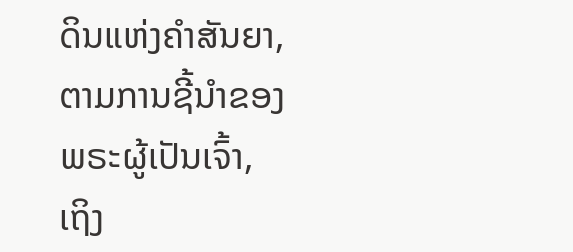ດິນແຫ່ງຄຳສັນຍາ, ຕາມການຊີ້ນຳຂອງພຣະຜູ້ເປັນເຈົ້າ, ເຖິງ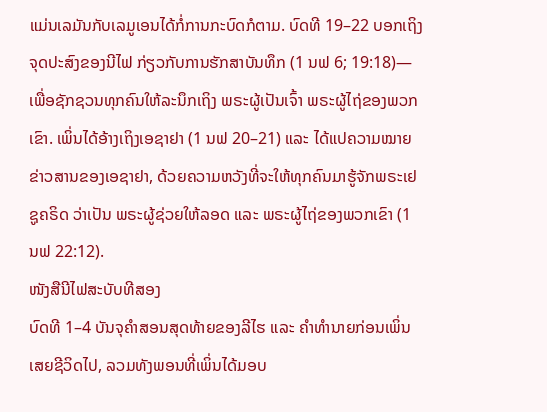ແມ່ນເລມັນກັບເລມູເອນໄດ້ກໍ່ການກະບົດກໍຕາມ. ບົດທີ 19–22 ບອກເຖິງຈຸດປະສົງຂອງນີໄຟ ກ່ຽວກັບການຮັກສາບັນທຶກ (1 ນຟ 6; 19:18)—ເພື່ອຊັກຊວນທຸກຄົນໃຫ້ລະນຶກເຖິງ ພຣະຜູ້ເປັນເຈົ້າ ພຣະຜູ້ໄຖ່ຂອງພວກເຂົາ. ເພິ່ນໄດ້ອ້າງເຖິງເອຊາຢາ (1 ນຟ 20–21) ແລະ ໄດ້ແປຄວາມໝາຍຂ່າວສານຂອງເອຊາຢາ, ດ້ວຍຄວາມຫວັງທີ່ຈະໃຫ້ທຸກຄົນມາຮູ້ຈັກພຣະເຢຊູຄຣິດ ວ່າເປັນ ພຣະຜູ້ຊ່ວຍໃຫ້ລອດ ແລະ ພຣະຜູ້ໄຖ່ຂອງພວກເຂົາ (1 ນຟ 22:12).
ໜັງສືນີໄຟສະບັບທີສອງ
ບົດທີ 1–4 ບັນຈຸຄຳສອນສຸດທ້າຍຂອງລີໄຮ ແລະ ຄຳທຳນາຍກ່ອນເພິ່ນເສຍຊີວິດໄປ, ລວມທັງພອນທີ່ເພິ່ນໄດ້ມອບ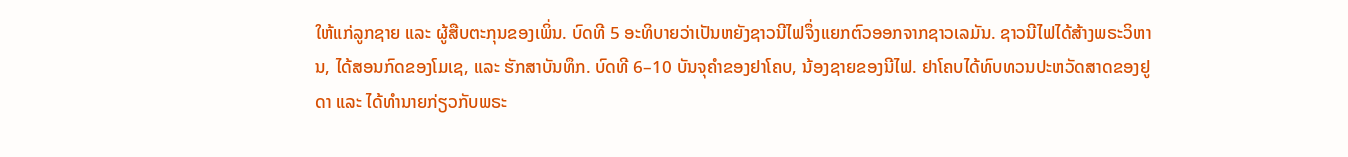ໃຫ້ແກ່ລູກຊາຍ ແລະ ຜູ້ສືບຕະກຸນຂອງເພິ່ນ. ບົດທີ 5 ອະທິບາຍວ່າເປັນຫຍັງຊາວນີໄຟຈຶ່ງແຍກຕົວອອກຈາກຊາວເລມັນ. ຊາວນີໄຟໄດ້ສ້າງພຣະວິຫານ, ໄດ້ສອນກົດຂອງໂມເຊ, ແລະ ຮັກສາບັນທຶກ. ບົດທີ 6–10 ບັນຈຸຄຳຂອງຢາໂຄບ, ນ້ອງຊາຍຂອງນີໄຟ. ຢາໂຄບໄດ້ທົບທວນປະຫວັດສາດຂອງຢູດາ ແລະ ໄດ້ທຳນາຍກ່ຽວກັບພຣະ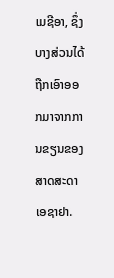ເມຊີອາ, ຊຶ່ງບາງສ່ວນໄດ້ຖືກເອົາອອກມາຈາກການຂຽນຂອງສາດສະດາ ເອຊາຢາ.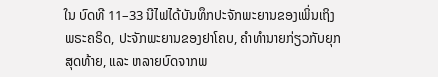ໃນ ບົດທີ 11–33 ນີໄຟໄດ້ບັນທຶກປະຈັກພະຍານຂອງເພິ່ນເຖິງພຣະຄຣິດ, ປະຈັກພະຍານຂອງຢາໂຄບ, ຄຳທຳນາຍກ່ຽວກັບຍຸກສຸດທ້າຍ, ແລະ ຫລາຍບົດຈາກພ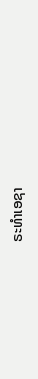ຣະທຳເອຊາ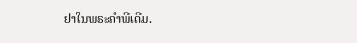ຢາໃນພຣະຄຳພີເດີມ.